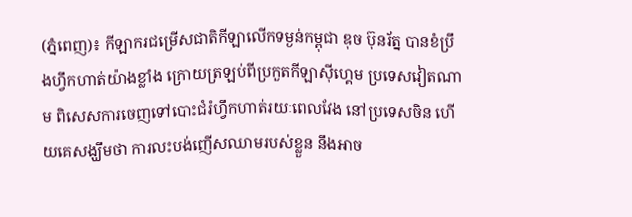(ភ្នំពេញ)៖ កីឡាករជម្រើសជាតិកីឡាលើកទម្ងន់កម្ពុជា ឌុច ប៊ុនរ័ត្ន បានខំប្រឹងហ្វឹកហាត់យ៉ាងខ្លាំង ក្រោយត្រឡប់ពីប្រកួតកីឡាស៊ីហ្គេម ប្រទេសវៀតណាម ពិសេសការចេញទៅបោះជំរំហ្វឹកហាត់រយៈពេលវែង នៅប្រទេសចិន ហើយគេសង្ឃឹមថា ការលះបង់ញើសឈាមរបស់ខ្លួន នឹងអាច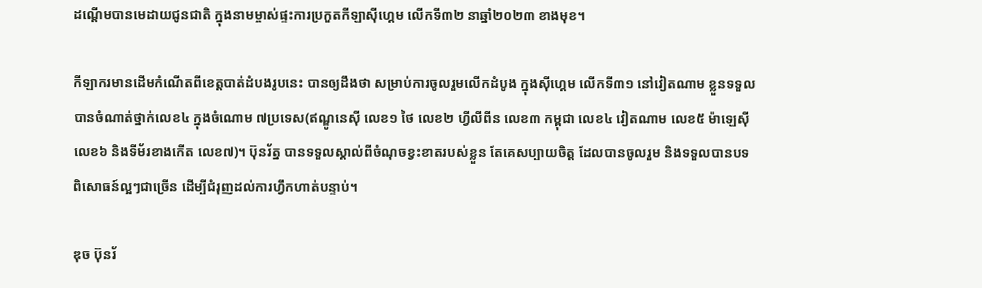ដណ្ដើមបានមេដាយជូនជាតិ ក្នុងនាមម្ចាស់ផ្ទះការប្រកួតកីឡាស៊ីហ្គេម លើកទី៣២ នាឆ្នាំ២០២៣ ខាងមុខ។

កីឡាករមានដើមកំណើតពីខេត្តបាត់ដំបងរូបនេះ បានឲ្យដឹងថា សម្រាប់ការចូលរួមលើកដំបូង ក្នុងស៊ីហ្គេម លើកទី៣១ នៅវៀតណាម ខ្លួនទទួលបានចំណាត់ថ្នាក់លេខ៤ ក្នុងចំណោម ៧ប្រទេស(ឥណ្ឌូនេស៊ី លេខ១ ថៃ លេខ២ ហ្វីលីពីន លេខ៣ កម្ពុជា លេខ៤ វៀតណាម លេខ៥ ម៉ាឡេស៊ី លេខ៦ និងទីម័រខាងកើត លេខ៧)។ ប៊ុនរ័ត្ន បានទទួលស្គាល់ពីចំណុចខ្វះខាតរបស់ខ្លួន តែគេសប្បាយចិត្ត ដែលបានចូលរួម និងទទួលបានបទពិសោធន៍ល្អៗជាច្រើន ដើម្បីជំរុញដល់ការហ្វឹកហាត់បន្ទាប់។

ឌុច ប៊ុនរ័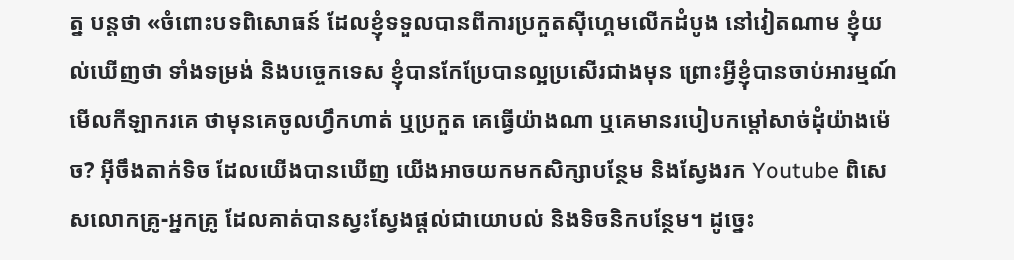ត្ន បន្ដថា «ចំពោះបទពិសោធន៍ ដែលខ្ញុំទទួលបានពីការប្រកួតស៊ីហ្គេមលើកដំបូង នៅវៀតណាម ខ្ញុំយល់ឃើញថា ទាំងទម្រង់ និងបច្ចេកទេស ខ្ញុំបានកែប្រែបានល្អប្រសើរជាងមុន ព្រោះអ្វីខ្ញុំបានចាប់អារម្មណ៍មើលកីឡាករគេ ថាមុនគេចូលហ្វឹកហាត់ ឬប្រកួត គេធ្វើយ៉ាងណា ឬគេមានរបៀបកម្ដៅសាច់ដុំយ៉ាងម៉េច? អ៊ីចឹងតាក់ទិច ដែលយើងបានឃើញ យើងអាចយកមកសិក្សាបន្ថែម និងស្វែងរក Youtube ពិសេសលោកគ្រូ-អ្នកគ្រូ ដែលគាត់បានស្វះស្វែងផ្ដល់ជាយោបល់ និងទិចនិកបន្ថែម។ ដូច្នេះ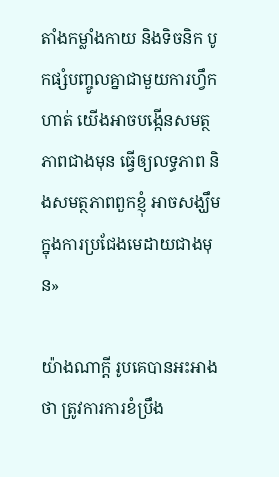តាំងកម្លាំងកាយ និងទិចនិក បូកផ្សំបញ្ចូលគ្នាជាមួយការហ្វឹកហាត់ យើងអាចបង្កើនសមត្ថភាពជាងមុន ធ្វើឲ្យលទ្ធភាព និងសមត្ថភាពពួកខ្ញុំ អាចសង្ឃឹមក្នុងការប្រជែងមេដាយជាងមុន»

យ៉ាងណាក្ដី រូបគេបានអះអាងថា ត្រូវការការខំប្រឹង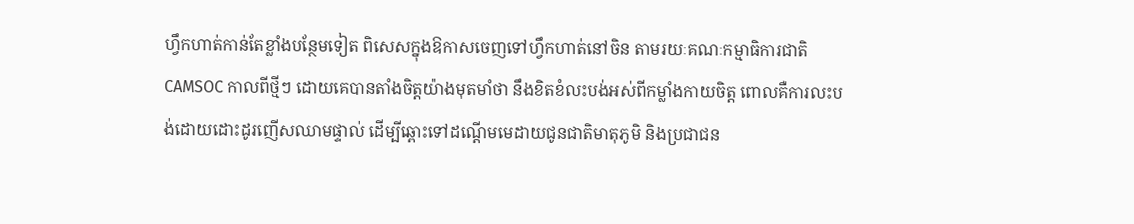ហ្វឹកហាត់កាន់តែខ្លាំងបន្ថែមទៀត ពិសេសក្នុងឱកាសចេញទៅហ្វឹកហាត់នៅចិន តាមរយៈគណៈកម្មាធិការជាតិ CAMSOC កាលពីថ្មីៗ ដោយគេបានតាំងចិត្តយ៉ាងមុតមាំថា នឹងខិតខំលះបង់អស់ពីកម្លាំងកាយចិត្ត ពោលគឺការលះបង់ដោយដោះដូរញើសឈាមផ្ទាល់ ដើម្បីឆ្ពោះទៅដណ្ដើមមេដាយជូនជាតិមាតុភូមិ និងប្រជាជន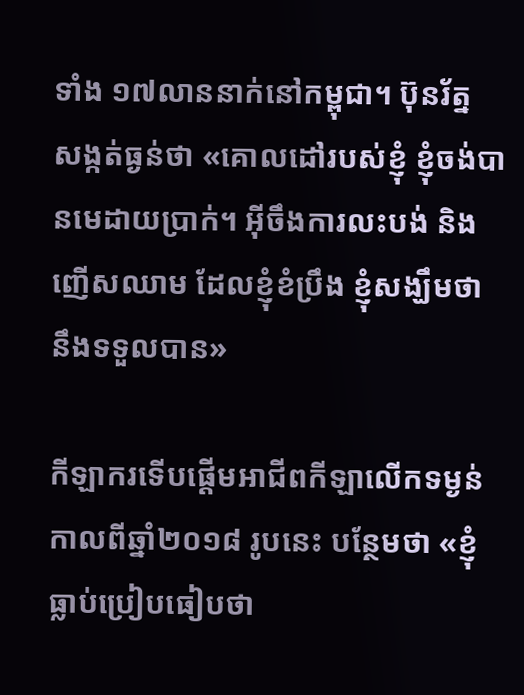ទាំង ១៧លាននាក់នៅកម្ពុជា។ ប៊ុនរ័ត្ន សង្កត់ធ្ងន់ថា «គោលដៅរបស់ខ្ញុំ ខ្ញុំចង់បានមេដាយប្រាក់។ អ៊ីចឹងការលះបង់ និងញើសឈាម ដែលខ្ញុំខំប្រឹង ខ្ញុំសង្ឃឹមថា នឹងទទួលបាន»

កីឡាករទើបផ្ដើមអាជីពកីឡាលើកទម្ងន់ កាលពីឆ្នាំ២០១៨ រូបនេះ បន្ថែមថា «ខ្ញុំធ្លាប់ប្រៀបធៀបថា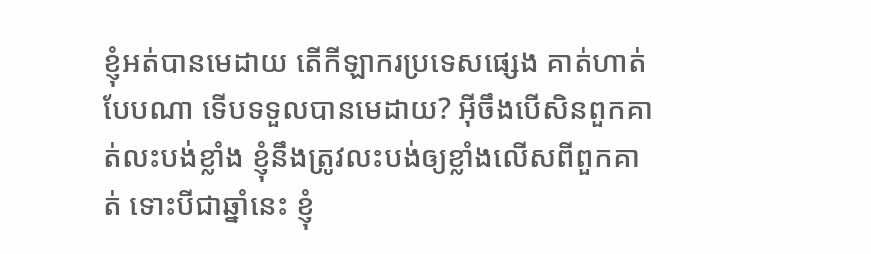ខ្ញុំអត់បានមេដាយ តើកីឡាករប្រទេសផ្សេង គាត់ហាត់បែបណា ទើបទទួលបានមេដាយ? អ៊ីចឹងបើសិនពួកគាត់លះបង់ខ្លាំង ខ្ញុំនឹងត្រូវលះបង់ឲ្យខ្លាំងលើសពីពួកគាត់ ទោះបីជាឆ្នាំនេះ ខ្ញុំ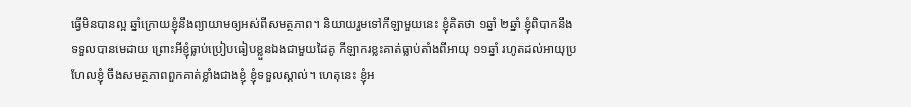ធ្វើមិនបានល្អ ឆ្នាំក្រោយខ្ញុំនឹងព្យាយាមឲ្យអស់ពីសមត្ថភាព។ និយាយរួមទៅកីឡាមួយនេះ ខ្ញុំគិតថា ១ឆ្នាំ ២ឆ្នាំ ខ្ញុំពិបាកនឹងទទួលបានមេដាយ ព្រោះអីខ្ញុំធ្លាប់ប្រៀបធៀបខ្លួនឯងជាមួយដៃគូ កីឡាករខ្លះគាត់ធ្លាប់តាំងពីអាយុ ១១ឆ្នាំ រហូតដល់អាយុប្រហែលខ្ញុំ ចឹងសមត្ថភាពពួកគាត់ខ្លាំងជាងខ្ញុំ ខ្ញុំទទួលស្គាល់។ ហេតុនេះ ខ្ញុំអ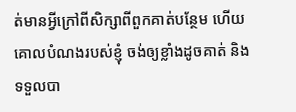ត់មានអ្វីក្រៅពីសិក្សាពីពួកគាត់បន្ថែម ហើយគោលបំណងរបស់ខ្ញុំ ចង់ឲ្យខ្លាំងដូចគាត់ និងទទួលបា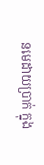នមេដាយប្រាក់ ក្នុង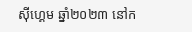ស៊ីហ្គេម ឆ្នាំ២០២៣ នៅក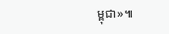ម្ពុជា»៕